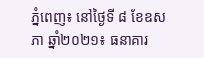ភ្នំពេញ៖ នៅថ្ងៃទី ៨ ខែឧសភា ឆ្នាំ២០២១៖ ធនាគារ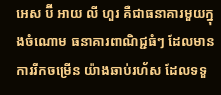អេស ប៊ី អាយ លី ហួរ គឺជាធនាគារមួយក្នុងចំណោម ធនាគារពាណិជ្ជធំៗ ដែលមានការរីកចម្រើន យ៉ាងឆាប់រហ័ស ដែលទទួ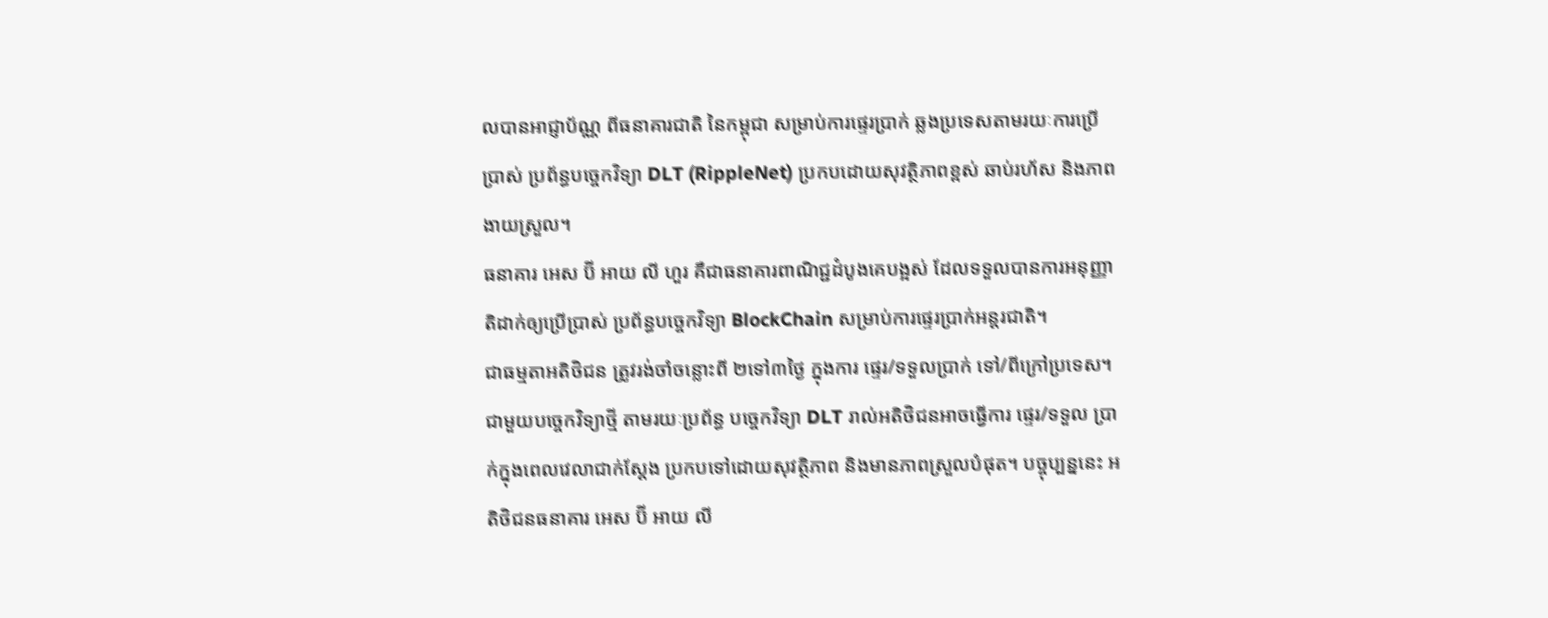លបានអាជ្ញាប័ណ្ណ ពីធនាគារជាតិ នៃកម្ពុជា សម្រាប់ការផ្ទេរប្រាក់ ឆ្លងប្រទេសតាមរយៈការប្រើប្រាស់ ប្រព័ន្ធបច្ចេកវិទ្យា DLT (RippleNet) ប្រកបដោយសុវត្ថិភាពខ្ពស់ ឆាប់រហ័ស និងភាពងាយស្រួល។
ធនាគារ អេស ប៊ី អាយ លី ហួរ គឺជាធនាគារពាណិជ្ជដំបូងគេបង្អស់ ដែលទទួលបានការអនុញ្ញាតិដាក់ឲ្យប្រើប្រាស់ ប្រព័ន្ធបច្ចេកវិទ្យា BlockChain សម្រាប់ការផ្ទេរប្រាក់អន្តរជាតិ។
ជាធម្មតាអតិថិជន ត្រូវរង់ចាំចន្លោះពី ២ទៅ៣ថ្ងៃ ក្នុងការ ផ្ទេរ/ទទួលប្រាក់ ទៅ/ពីក្រៅប្រទេស។ ជាមួយបច្ចេកវិទ្យាថ្មី តាមរយៈប្រព័ន្ធ បច្ចេកវិទ្យា DLT រាល់អតិថិជនអាចធ្វើការ ផ្ទេរ/ទទួល ប្រាក់ក្នុងពេលវេលាជាក់ស្តែង ប្រកបទៅដោយសុវត្ថិភាព និងមានភាពស្រួលបំផុត។ បច្ចុប្បន្ននេះ អតិថិជនធនាគារ អេស ប៊ី អាយ លី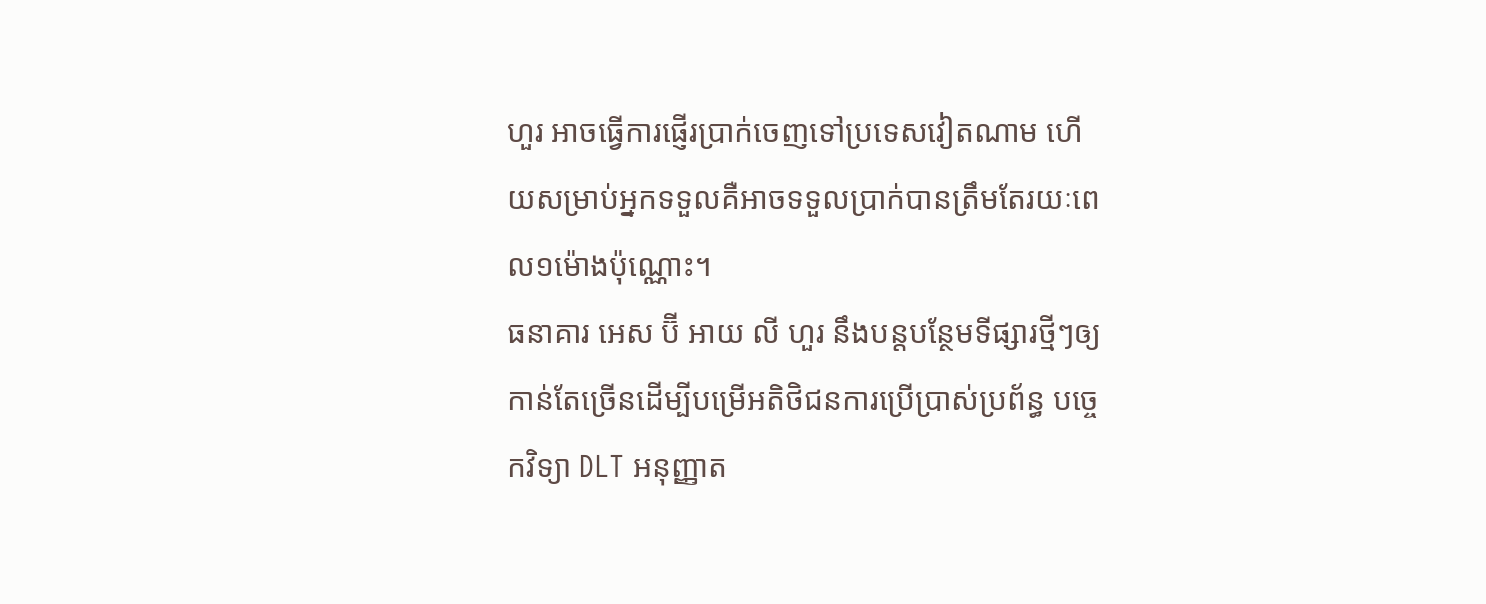ហួរ អាចធ្វើការផ្ញើរប្រាក់ចេញទៅប្រទេសវៀតណាម ហើយសម្រាប់អ្នកទទួលគឺអាចទទួលប្រាក់បានត្រឹមតែរយៈពេល១ម៉ោងប៉ុណ្ណោះ។
ធនាគារ អេស ប៊ី អាយ លី ហួរ នឹងបន្តបន្ថែមទីផ្សារថ្មីៗឲ្យកាន់តែច្រើនដើម្បីបម្រើអតិថិជនការប្រើប្រាស់ប្រព័ន្ធ បច្ចេកវិទ្យា DLT អនុញ្ញាត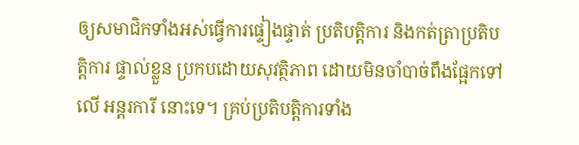ឲ្យសមាជិកទាំងអស់ធ្វើការផ្ទៀងផ្ទាត់ ប្រតិបត្តិការ និងកត់ត្រាប្រតិបត្តិការ ផ្ទាល់ខ្លួន ប្រកបដោយសុវត្ថិភាព ដោយមិនចាំបាច់ពឹងផ្អែកទៅលើ អន្តរការី នោះទេ។ គ្រប់ប្រតិបត្តិការទាំង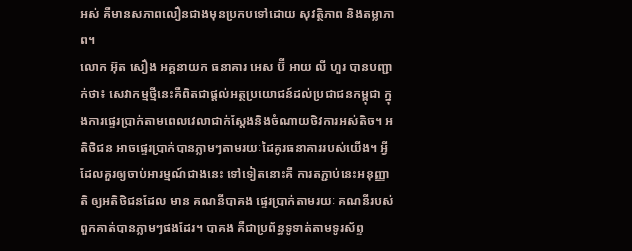អស់ គឺមានសភាពលឿនជាងមុនប្រកបទៅដោយ សុវត្ថិភាព និងតម្លាភាព។
លោក អ៊ុត សឿង អគ្គនាយក ធនាគារ អេស ប៊ី អាយ លី ហួរ បានបញ្ជាក់ថា៖ សេវាកម្មថ្មីនេះគឺពិតជាផ្តល់អត្ថប្រយោជន៍ដល់ប្រជាជនកម្ពុជា ក្នុងការផ្ទេរប្រាក់តាមពេលវេលាជាក់ស្តែងនិងចំណាយថិវការអស់តិច។ អតិថិជន អាចផ្ទេរប្រាក់បានភ្លាមៗតាមរយៈដៃគូរធនាគាររបស់យើង។ អ្វីដែលគួរឲ្យចាប់អារម្មណ៍ជាងនេះ ទៅទៀតនោះគឺ ការតភ្ជាប់នេះអនុញ្ញាតិ ឲ្យអតិថិជនដែល មាន គណនីបាគង ផ្ទេរប្រាក់តាមរយៈ គណនីរបស់ពួកគាត់បានភ្លាមៗផងដែរ។ បាគង គឺជាប្រព័ន្ធទូទាត់តាមទូរស័ព្ទ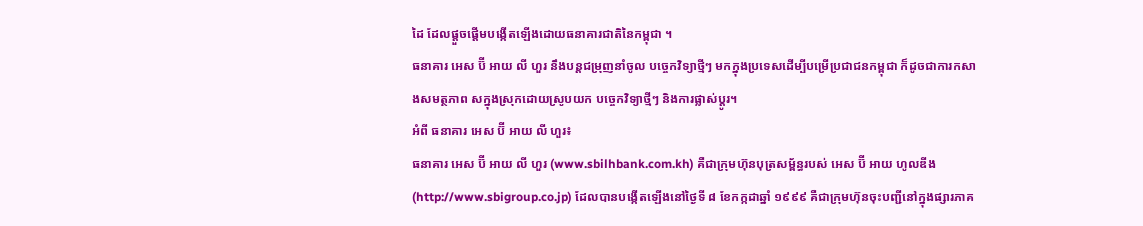ដៃ ដែលផ្តួចផ្តើមបង្កើតឡើងដោយធនាគារជាតិនៃកម្ពុជា ។
ធនាគារ អេស ប៊ី អាយ លី ហួរ នឹងបន្តជម្រុញនាំចូល បច្ចេកវិទ្យាថ្មីៗ មកក្នុងប្រទេសដើម្បីបម្រើប្រជាជនកម្ពុជា ក៏ដូចជាការកសាងសមត្ថភាព សក្នុងស្រុកដោយស្រូបយក បច្ចេកវិទ្យាថ្មីៗ និងការផ្លាស់ប្តូរ។
អំពី ធនាគារ អេស ប៊ី អាយ លី ហួរ៖
ធនាគារ អេស ប៊ី អាយ លី ហួរ (www.sbilhbank.com.kh) គឺជាក្រុមហ៊ុនបុត្រសម្ព័ន្ធរបស់ អេស ប៊ី អាយ ហូលឌីង (http://www.sbigroup.co.jp) ដែលបានបង្កើតឡើងនៅថ្ងៃទី ៨ ខែកក្កដាឆ្នាំ ១៩៩៩ គឺជាក្រុមហ៊ុនចុះបញ្ជីនៅក្នុងផ្សារភាគ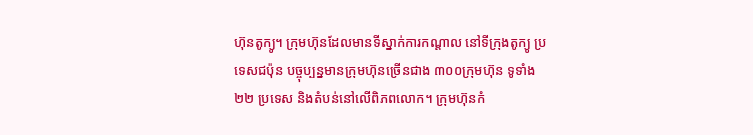ហ៊ុនតូក្យូ។ ក្រុមហ៊ុនដែលមានទីស្នាក់ការកណ្តាល នៅទីក្រុងតូក្យូ ប្រទេសជប៉ុន បច្ចុប្បន្នមានក្រុមហ៊ុនច្រើនជាង ៣០០ក្រុមហ៊ុន ទូទាំង ២២ ប្រទេស និងតំបន់នៅលើពិភពលោក។ ក្រុមហ៊ុនកំ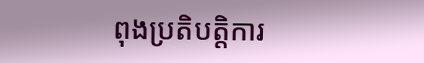ពុងប្រតិបត្តិការ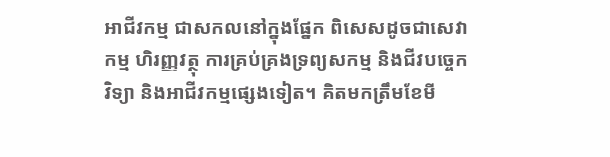អាជីវកម្ម ជាសកលនៅក្នុងផ្នែក ពិសេសដូចជាសេវាកម្ម ហិរញ្ញវត្ថុ ការគ្រប់គ្រងទ្រព្យសកម្ម និងជីវបច្ចេកវិទ្យា និងអាជីវកម្មផ្សេងទៀត។ គិតមកត្រឹមខែមី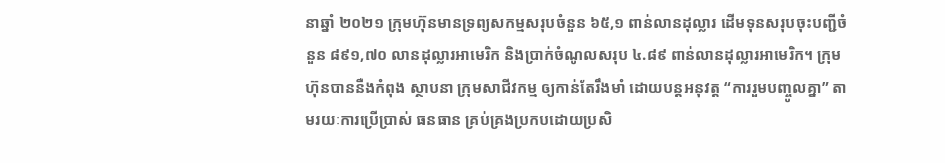នាឆ្នាំ ២០២១ ក្រុមហ៊ុនមានទ្រព្យសកម្មសរុបចំនួន ៦៥,១ ពាន់លានដុល្លារ ដើមទុនសរុបចុះបញ្ជីចំនួន ៨៩១,៧០ លានដុល្លារអាមេរិក និងប្រាក់ចំណូលសរុប ៤.៨៩ ពាន់លានដុល្លារអាមេរិក។ ក្រុមហ៊ុនបាននឺងកំពុង ស្ថាបនា ក្រុមសាជីវកម្ម ឲ្យកាន់តែរឹងមាំ ដោយបន្តអនុវត្ត “ការរួមបញ្ចូលគ្នា” តាមរយៈការប្រើប្រាស់ ធនធាន គ្រប់គ្រងប្រកបដោយប្រសិ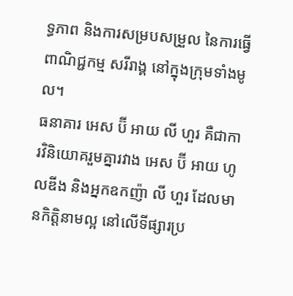ទ្ធភាព និងការសម្របសម្រួល នៃការធ្វើពាណិជ្ជកម្ម សរីរាង្គ នៅក្នុងក្រុមទាំងមូល។
ធនាគារ អេស ប៊ី អាយ លី ហួរ គឺជាការវិនិយោគរួមគ្នារវាង អេស ប៊ី អាយ ហូលឌីង និងអ្នកឧកញ៉ា លី ហួរ ដែលមានកិត្តិនាមល្អ នៅលើទីផ្សារប្រ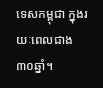ទេសកម្ពុជា ក្នុងរយៈពេលជាង៣០ឆ្នាំ។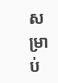សម្រាប់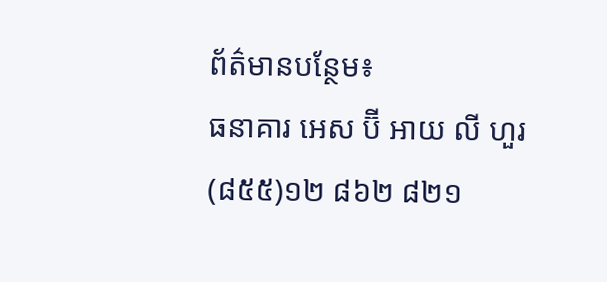ព័ត៌មានបន្ថែម៖
ធនាគារ អេស ប៊ី អាយ លី ហួរ (៨៥៥)១២ ៨៦២ ៨២១